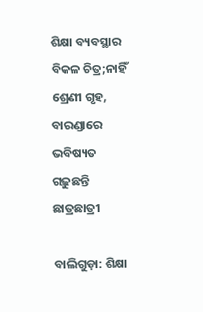ଶିକ୍ଷା ବ୍ୟବସ୍ଥାର ବିକଳ ଚିତ୍ର;ନାହିଁ ଶ୍ରେଣୀ ଗୃହ, ବାରଣ୍ଡାରେ ଭବିଷ୍ୟତ ଗଢ଼ୁଛନ୍ତି ଛାତ୍ରଛାତ୍ରୀ

ବାଲିଗୁଡ଼ା: ଶିକ୍ଷା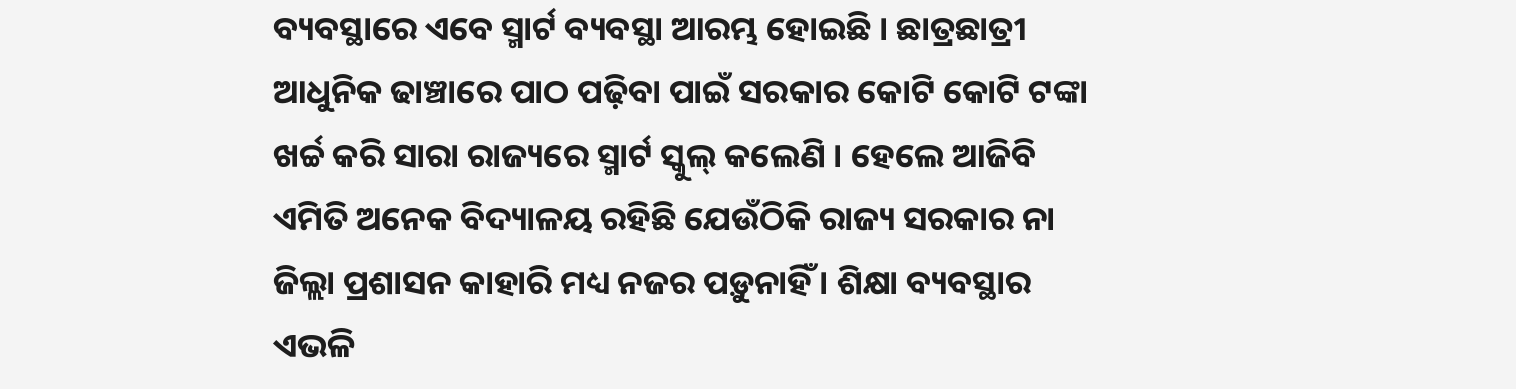ବ୍ୟବସ୍ଥାରେ ଏବେ ସ୍ମାର୍ଟ ବ୍ୟବସ୍ଥା ଆରମ୍ଭ ହୋଇଛି । ଛାତ୍ରଛାତ୍ରୀ ଆଧୁନିକ ଢାଞ୍ଚାରେ ପାଠ ପଢ଼ିବା ପାଇଁ ସରକାର କୋଟି କୋଟି ଟଙ୍କା ଖର୍ଚ୍ଚ କରି ସାରା ରାଜ୍ୟରେ ସ୍ମାର୍ଟ ସ୍କୁଲ୍‌ କଲେଣି । ହେଲେ ଆଜିବି ଏମିତି ଅନେକ ବିଦ୍ୟାଳୟ ରହିଛି ଯେଉଁଠିକି ରାଜ୍ୟ ସରକାର ନା ଜିଲ୍ଲା ପ୍ରଶାସନ କାହାରି ମଧ୍ୟ ନଜର ପଡ଼ୁନାହିଁ । ଶିକ୍ଷା ବ୍ୟବସ୍ଥାର ଏଭଳି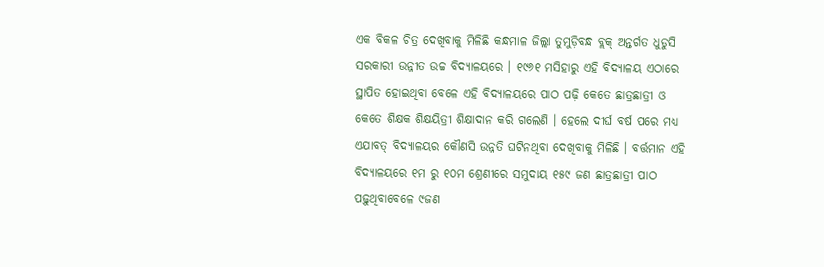ଏକ ବିକଳ ଚିତ୍ର ଦେଖିବାକୁ ମିଳିଛି କନ୍ଧମାଳ ଜିଲ୍ଲା ତୁମୁଡ଼ିବନ୍ଧ ବ୍ଲକ୍‌ ଅନ୍ତର୍ଗତ ଧୁଡୁସି ସରକାରୀ ଉନ୍ନୀତ ଉଚ୍ଚ ବିଦ୍ୟାଳୟରେ । ୧୯୬୧ ମସିହାରୁ ଏହି ବିଦ୍ୟାଳୟ ଏଠାରେ ସ୍ଥାପିତ ହୋଇଥିବା ବେଳେ ଏହି ବିଦ୍ୟାଳୟରେ ପାଠ ପଢ଼ି କେତେ ଛାତ୍ରଛାତ୍ରୀ ଓ କେତେ ଶିକ୍ଷକ ଶିକ୍ଷୟିତ୍ରୀ ଶିକ୍ଷାଦାନ କରି ଗଲେଣି । ହେଲେ ଦୀର୍ଘ ବର୍ଷ ପରେ ମଧ୍ୟ ଏଯାବତ୍‌ ବିଦ୍ୟାଳୟର କୌଣସି ଉନ୍ନତି ଘଟିନଥିବା ଦେଖିବାକୁ ମିଳିଛି । ବର୍ତ୍ତମାନ ଏହି ବିଦ୍ୟାଳୟରେ ୧ମ ରୁ ୧୦ମ ଶ୍ରେଣୀରେ ସମୁଦାୟ ୧୫୯ ଜଣ ଛାତ୍ରଛାତ୍ରୀ ପାଠ ପଢ଼ୁଥିବାବେଳେ ୯ଜଣ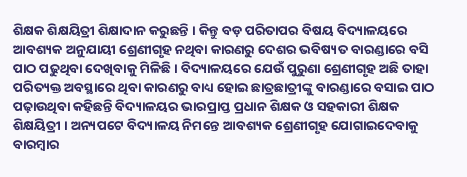ଶିକ୍ଷକ ଶିକ୍ଷୟିତ୍ରୀ ଶିକ୍ଷାଦାନ କରୁଛନ୍ତି । କିନ୍ତୁ ବଡ଼ ପରିତାପର ବିଷୟ ବିଦ୍ୟାଳୟରେ ଆବଶ୍ୟକ ଅନୁଯାୟୀ ଶ୍ରେଣୀଗୃହ ନଥିବା କାରଣରୁ ଦେଶର ଭବିଷ୍ୟତ ବାରଣ୍ଡାରେ ବସି ପାଠ ପଢୁଥିବା ଦେଖିବାକୁ ମିଳିଛି । ବିଦ୍ୟାଳୟରେ ଯେଉଁ ପୁରୁଣା ଶ୍ରେଣୀଗୃହ ଅଛି ତାହା ପରିତ୍ୟକ୍ତ ଅବସ୍ଥାରେ ଥିବା କାରଣରୁ ବାଧ୍ୟ ହୋଇ ଛାତ୍ରଛାତ୍ରୀଙ୍କୁ ବାରଣ୍ଡାରେ ବସାଇ ପାଠ ପଢ଼ାଉଥିବା କହିଛନ୍ତି ବିଦ୍ୟାଳୟର ଭାରପ୍ରାପ୍ତ ପ୍ରଧାନ ଶିକ୍ଷକ ଓ ସହକାରୀ ଶିକ୍ଷକ ଶିକ୍ଷୟିତ୍ରୀ । ଅନ୍ୟପଟେ ବିଦ୍ୟାଳୟ ନିମନ୍ତେ ଆବଶ୍ୟକ ଶ୍ରେଣୀଗୃହ ଯୋଗାଇଦେବାକୁ ବାରମ୍ବାର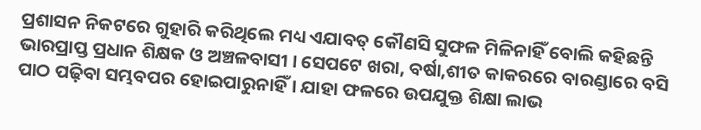ପ୍ରଶାସନ ନିକଟରେ ଗୁହାରି କରିଥିଲେ ମଧ୍ୟ ଏଯାବତ୍‌ କୌଣସି ସୁଫଳ ମିଳିନାହିଁ ବୋଲି କହିଛନ୍ତି ଭାରପ୍ରାପ୍ତ ପ୍ରଧାନ ଶିକ୍ଷକ ଓ ଅଞ୍ଚଳବାସୀ । ସେପଟେ ଖରା, ବର୍ଷା,ଶୀତ କାକରରେ ବାରଣ୍ଡାରେ ବସି ପାଠ ପଢ଼ିବା ସମ୍ଭବପର ହୋଇପାରୁନାହିଁ । ଯାହା ଫଳରେ ଉପଯୁକ୍ତ ଶିକ୍ଷା ଲାଭ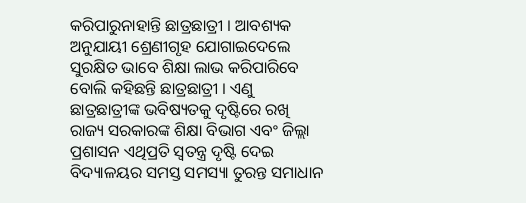କରିପାରୁନାହାନ୍ତି ଛାତ୍ରଛାତ୍ରୀ । ଆବଶ୍ୟକ ଅନୁଯାୟୀ ଶ୍ରେଣୀଗୃହ ଯୋଗାଇଦେଲେ ସୁରକ୍ଷିତ ଭାବେ ଶିକ୍ଷା ଲାଭ କରିପାରିବେ ବୋଲି କହିଛନ୍ତି ଛାତ୍ରଛାତ୍ରୀ । ଏଣୁ ଛାତ୍ରଛାତ୍ରୀଙ୍କ ଭବିଷ୍ୟତକୁ ଦୃଷ୍ଟିରେ ରଖି ରାଜ୍ୟ ସରକାରଙ୍କ ଶିକ୍ଷା ବିଭାଗ ଏବଂ ଜିଲ୍ଲା ପ୍ରଶାସନ ଏଥିପ୍ରତି ସ୍ୱତନ୍ତ୍ର ଦୃଷ୍ଟି ଦେଇ ବିଦ୍ୟାଳୟର ସମସ୍ତ ସମସ୍ୟା ତୁରନ୍ତ ସମାଧାନ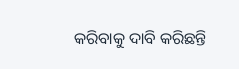କରିବାକୁ ଦାବି କରିଛନ୍ତି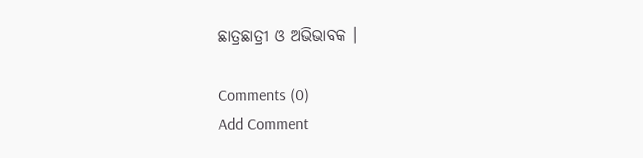ଛାତ୍ରଛାତ୍ରୀ ଓ ଅଭିଭାବକ ।

Comments (0)
Add Comment